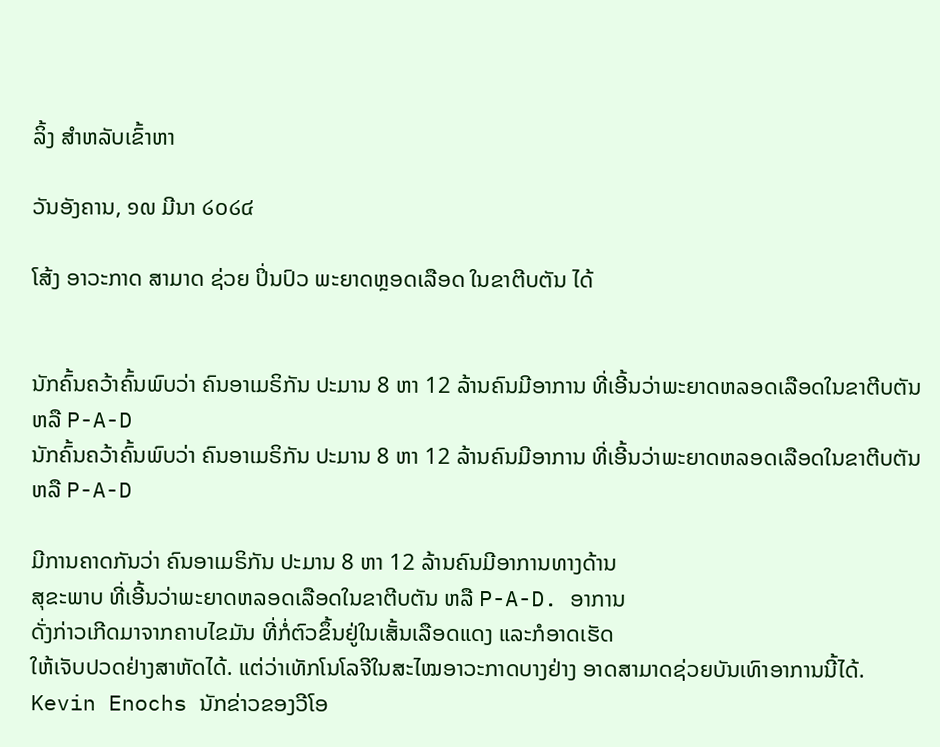ລິ້ງ ສຳຫລັບເຂົ້າຫາ

ວັນອັງຄານ, ໑໙ ມີນາ ໒໐໒໔

ໂສ້ງ ອາວະກາດ ສາມາດ ຊ່ວຍ ປິ່ນປົວ ພະຍາດຫຼອດເລືອດ ໃນຂາຕີບຕັນ ໄດ້


ນັກຄົ້ນຄວ້າຄົ້ນພົບວ່າ ຄົນອາເມຣິກັນ ປະມານ 8 ຫາ 12 ລ້ານຄົນມີອາການ ທີ່ເອີ້ນວ່າພະຍາດຫລອດເລືອດໃນຂາຕີບຕັນ ຫລື P-A-D
ນັກຄົ້ນຄວ້າຄົ້ນພົບວ່າ ຄົນອາເມຣິກັນ ປະມານ 8 ຫາ 12 ລ້ານຄົນມີອາການ ທີ່ເອີ້ນວ່າພະຍາດຫລອດເລືອດໃນຂາຕີບຕັນ ຫລື P-A-D

ມີການຄາດກັນວ່າ ຄົນອາເມຣິກັນ ປະມານ 8 ຫາ 12 ລ້ານຄົນມີອາການທາງດ້ານ
ສຸຂະພາບ ທີ່ເອີ້ນວ່າພະຍາດຫລອດເລືອດໃນຂາຕີບຕັນ ຫລື P-A-D. ອາການ
ດັ່ງກ່າວເກີດມາຈາກຄາບໄຂມັນ ທີ່ກໍ່ຕົວຂຶ້ນຢູ່ໃນເສັ້ນເລືອດແດງ ແລະກໍອາດເຮັດ
ໃຫ້ເຈັບປວດຢ່າງສາຫັດໄດ້. ແຕ່ວ່າເທັກໂນໂລຈີໃນສະໄໝອາວະກາດບາງຢ່າງ ອາດສາມາດຊ່ວຍບັນເທົາອາການນີ້ໄດ້. Kevin Enochs ນັກຂ່າວຂອງວີໂອ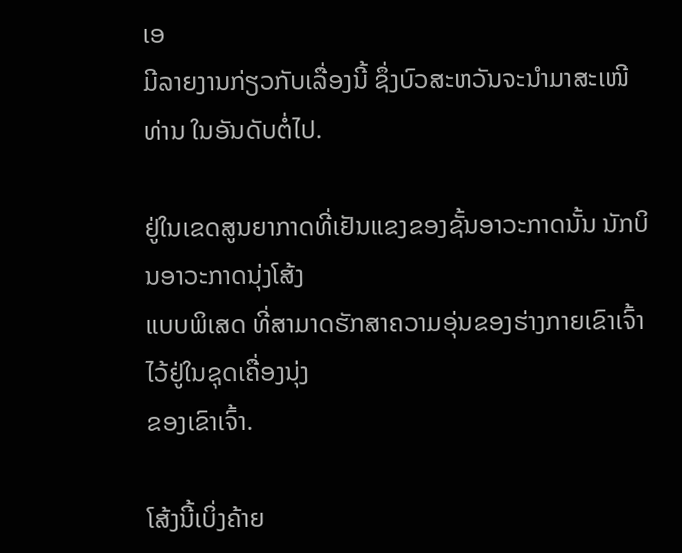ເອ
ມີລາຍງານກ່ຽວກັບເລື່ອງນີ້ ຊຶ່ງບົວສະຫວັນຈະນໍາມາສະເໜີທ່ານ ໃນອັນດັບຕໍ່ໄປ.

ຢູ່ໃນເຂດສູນຍາກາດທີ່ເຢັນແຂງຂອງຊັ້ນອາວະກາດນັ້ນ ນັກບິນອາວະກາດນຸ່ງໂສ້ງ
ແບບພິເສດ ທີ່ສາມາດຮັກສາຄວາມອຸ່ນຂອງຮ່າງກາຍເຂົາເຈົ້າໄວ້ຢູ່ໃນຊຸດເຄື່ອງນຸ່ງ
ຂອງເຂົາເຈົ້າ.

ໂສ້ງນີ້ເບິ່ງຄ້າຍ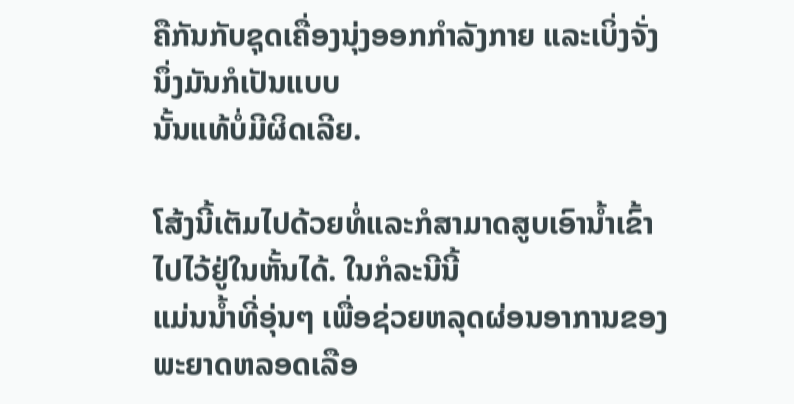ຄືກັນກັບຊຸດເຄື່ອງນຸ່ງອອກກໍາລັງກາຍ ແລະເບິ່ງຈັ່ງນຶ່ງມັນກໍເປັນແບບ
ນັ້ນແທ້ບໍ່ມີຜິດເລີຍ.

ໂສ້ງນີ້ເຕັມໄປດ້ວຍທໍ່ແລະກໍສາມາດສູບເອົານໍ້າເຂົ້າໄປໄວ້ຢູ່ໃນຫັ້ນໄດ້. ໃນກໍລະນີນີ້
ແມ່ນນໍ້າທີ່ອຸ່ນໆ ເພື່ອຊ່ວຍຫລຸດຜ່ອນອາການຂອງພະຍາດຫລອດເລືອ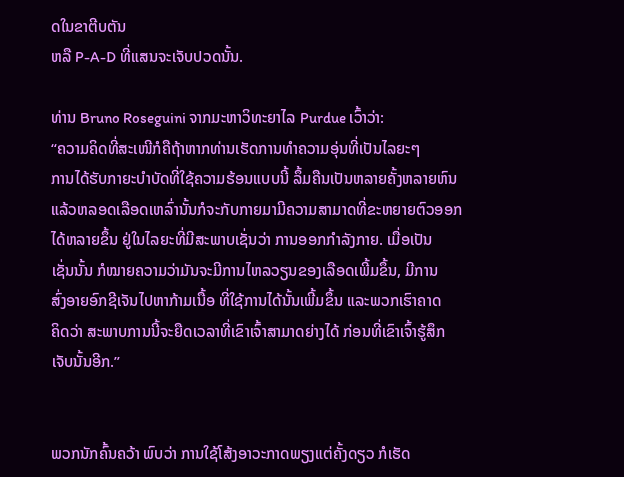ດໃນຂາຕີບຕັນ
ຫລື P-A-D ທີ່ແສນຈະເຈັບປວດນັ້ນ.

ທ່ານ Bruno Roseguini ຈາກມະຫາວິທະຍາໄລ Purdue ເວົ້າວ່າ:
“ຄວາມຄິດທີ່ສະເໜີກໍຄືຖ້າຫາກທ່ານເຮັດການທໍາຄວາມອຸ່ນທີ່ເປັນໄລຍະໆ
ການໄດ້ຮັບກາຍະບໍາບັດທີ່ໃຊ້ຄວາມຮ້ອນແບບນີ້ ລຶ້ມຄືນເປັນຫລາຍຄັ້ງຫລາຍຫົນ
ແລ້ວຫລອດເລືອດເຫລົ່ານັ້ນກໍຈະກັບກາຍມາມີຄວາມສາມາດທີ່ຂະຫຍາຍຕົວອອກ
ໄດ້ຫລາຍຂຶ້ນ ຢູ່ໃນໄລຍະທີ່ມີສະພາບເຊັ່ນວ່າ ການອອກກໍາລັງກາຍ. ເມື່ອເປັນ
ເຊັ່ນນັ້ນ ກໍໝາຍຄວາມວ່າມັນຈະມີການໄຫລວຽນຂອງເລືອດເພີ້ມຂຶ້ນ, ມີການ
ສົ່ງອາຍອົກຊີເຈັນໄປຫາກ້າມເນື້ອ ທີ່ໃຊ້ການໄດ້ນັ້ນເພີ້ມຂຶ້ນ ແລະພວກເຮົາຄາດ
ຄິດວ່າ ສະພາບການນີ້ຈະຍືດເວລາທີ່ເຂົາເຈົ້າສາມາດຍ່າງໄດ້ ກ່ອນທີ່ເຂົາເຈົ້າຮູ້ສຶກ
ເຈັບນັ້ນອີກ.”


ພວກນັກຄົ້ນຄວ້າ ພົບວ່າ ການໃຊ້ໂສ້ງອາວະກາດພຽງແຕ່ຄັ້ງດຽວ ກໍເຮັດ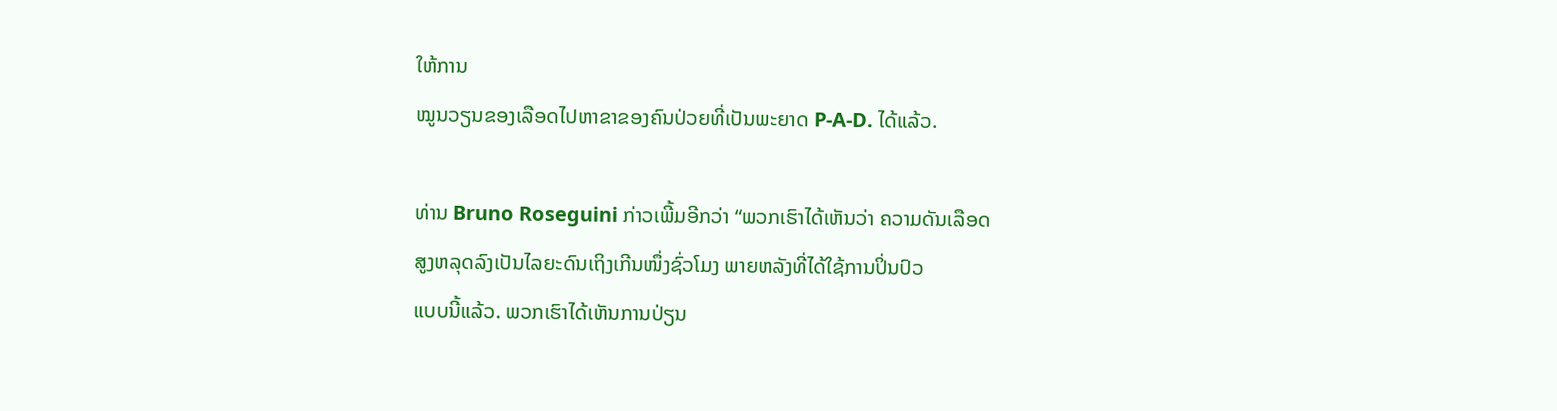ໃຫ້ການ
ໝູນວຽນຂອງເລືອດໄປຫາຂາຂອງຄົນປ່ວຍທີ່ເປັນພະຍາດ P-A-D. ໄດ້ແລ້ວ.

ທ່ານ Bruno Roseguini ກ່າວເພີ້ມອີກວ່າ “ພວກເຮົາໄດ້ເຫັນວ່າ ຄວາມດັນເລືອດ
ສູງຫລຸດລົງເປັນໄລຍະດົນເຖິງເກີນໜຶ່ງຊົ່ວໂມງ ພາຍຫລັງທີ່ໄດ້ໃຊ້ການປິ່ນປົວ
ແບບນີ້ແລ້ວ. ພວກເຮົາໄດ້ເຫັນການປ່ຽນ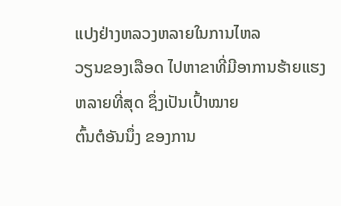ແປງຢ່າງຫລວງຫລາຍໃນການໄຫລ
ວຽນຂອງເລືອດ ໄປຫາຂາທີ່ມີອາການຮ້າຍແຮງຫລາຍທີ່ສຸດ ຊຶ່ງເປັນເປົ້າໝາຍ
ຕົ້ນຕໍອັນນຶ່ງ ຂອງການ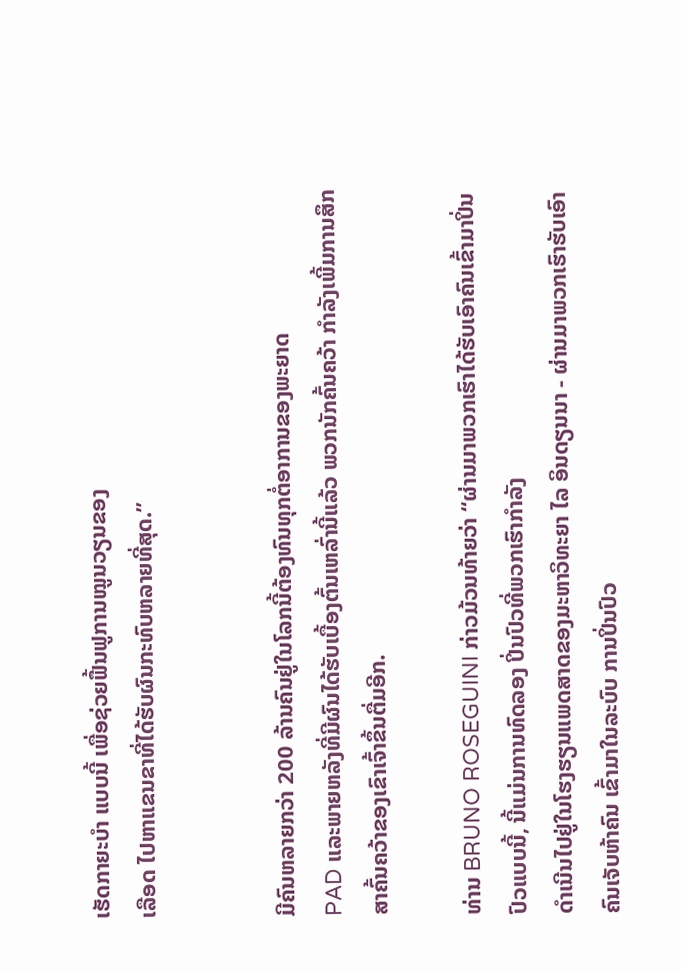ເຮັດກາຍະບໍາ ແບບນີ້ ເພື່ອຊ່ວຍຟື້ນຟູການໝູນວຽນຂອງ
ເລືອດ ໄປຫາແຂນຂາທີ່ໄດ້ຮັບຜົນກະທົບຫລາຍທີ່ສຸດ.”


ມີຄົນຫລາຍກວ່າ 200 ລ້ານຄົນຢູ່ໃນໂລກນີ້ຕ້ອງທົນທຸກຕໍ່ອາການຂອງພະຍາດ
PAD ແລະພາຍຫລັງທີ່ມີຜົນໄດ້ຮັບເບື້ອງຕົ້ນເຫລົ່ານີ້ແລ້ວ ພວກນັກຄົ້ນຄວ້າ ກໍາລັງເພີ້ມການສຶກສາຄົ້ນຄວ້າຂອງເຂົາເຈົ້າຂຶ້ນຕື່ມອີກ.

ທ່ານ BRUNO ROSEGUINI ກ່າວມ້ວນທ້າຍວ່າ “ຜ່ານມາພວກເຮົາໄດ້ຮັບເອົາຄົນເຂົ້າມາປິ່ນປົວແບບນີ້, ນີ້ແມ່ນການທົດລອງ ປິ່ນປົວທີ່ພວກເຮົາກໍາລັງ
ດໍາເນີນໄປຢູ່ໃນໂຮງຮຽນແພດສາດຂອງມະຫາວິທະຍາ ໄລ ອິນດຽນນາ - ຜ່ານມາພວກເຮົາຮັບເອົາຄົນເຈັບຫ້າຄົນ ເຂົ້າມາໃນລະບົບ ການປິ່ນປົວ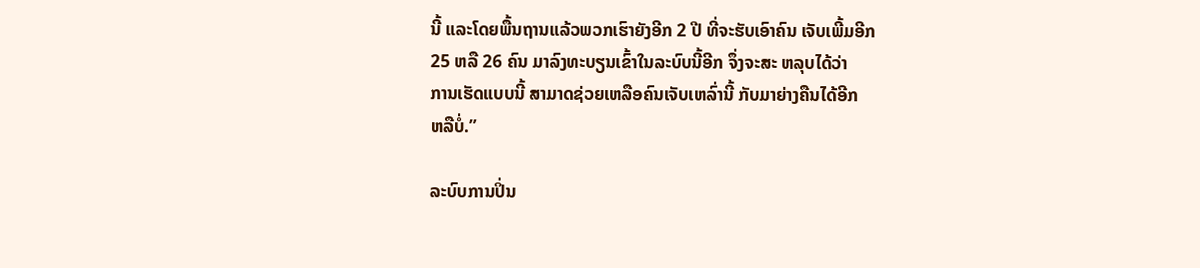ນີ້ ແລະໂດຍພື້ນຖານແລ້ວພວກເຮົາຍັງອີກ 2 ປີ ທີ່ຈະຮັບເອົາຄົນ ເຈັບເພີ້ມອີກ
25 ຫລື 26 ຄົນ ມາລົງທະບຽນເຂົ້າໃນລະບົບນີ້ອີກ ຈຶ່ງຈະສະ ຫລຸບໄດ້ວ່າ
ການເຮັດແບບນີ້ ສາມາດຊ່ວຍເຫລືອຄົນເຈັບເຫລົ່ານີ້ ກັບມາຍ່າງຄືນໄດ້ອີກ
ຫລືບໍ່.”

ລະບົບການປິ່ນ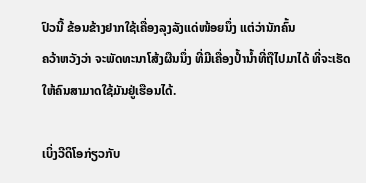ປົວນີ້ ຂ້ອນຂ້າງຢາກໃຊ້ເຄື່ອງລຸງລັງແດ່ໜ້ອຍນຶ່ງ ແຕ່ວ່ານັກຄົ້ນ
ຄວ້າຫວັງວ່າ ຈະພັດທະນາໂສ້ງຜືນນຶ່ງ ທີ່ມີເຄື່ອງປໍ້ານໍ້າທີ່ຖືໄປມາໄດ້ ທີ່ຈະເຮັດ
ໃຫ້ຄົນສາມາດໃຊ້ມັນຢູ່ເຮືອນໄດ້.

ເບິ່ງວີດິໂອກ່ຽວກັບ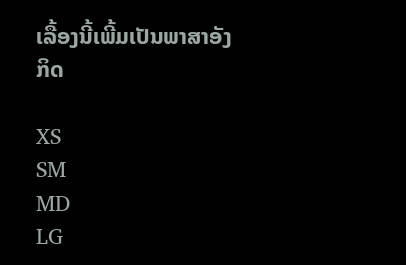ເລື້ອງນີ້ເພີ້ມເປັນພາສາອັງກິດ

XS
SM
MD
LG